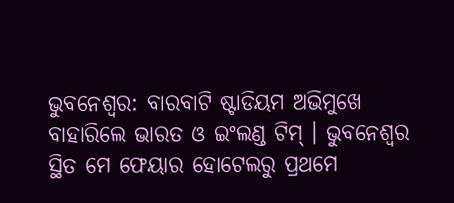ଭୁବନେଶ୍ୱର: ବାରବାଟି ଷ୍ଟାଡିୟମ ଅଭିମୁଖେ ବାହାରିଲେ ଭାରତ ଓ ଇଂଲଣ୍ଡ ଟିମ୍ । ଭୁବନେଶ୍ୱର ସ୍ଥିତ ମେ ଫେୟାର ହୋଟେଲରୁ ପ୍ରଥମେ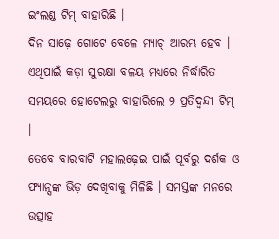ଇଂଲଣ୍ଡ ଟିମ୍ ବାହାରିଛି ।
ଦିନ ସାଢ଼େ ଗୋଟେ ବେଳେ ମ୍ୟାଚ୍ ଆରମ୍ଭ ହେବ । ଏଥିପାଇଁ କଡ଼ା ସୁରକ୍ଷା ବଳୟ ମଧ୍ୟରେ ନିର୍ଦ୍ଧାରିତ ସମୟରେ ହୋଟେଲରୁ ବାହାରିଲେ ୨ ପ୍ରତିଦ୍ୱନ୍ଦୀ ଟିମ୍ ।
ତେବେ ବାରବାଟି ମହାଲଢ଼େଇ ପାଇଁ ପୂର୍ବରୁ ଦର୍ଶକ ଓ ଫ୍ୟାନ୍ସଙ୍କ ଭିଡ଼ ଦେଖିବାକୁ ମିଳିଛି । ସମସ୍ତଙ୍କ ମନରେ ଉତ୍ସାହ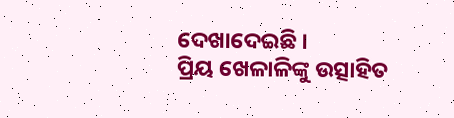ଦେଖାଦେଇଛି ।
ପ୍ରିୟ ଖେଳାଳିଙ୍କୁ ଉତ୍ସାହିତ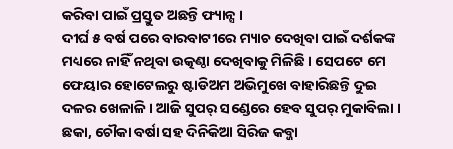କରିବା ପାଇଁ ପ୍ରସ୍ତୁତ ଅଛନ୍ତି ଫ୍ୟାନ୍ସ ।
ଦୀର୍ଘ ୫ ବର୍ଷ ପରେ ବାରବାଟୀରେ ମ୍ୟାଚ ଦେଖିବା ପାଇଁ ଦର୍ଶକଙ୍କ ମଧ୍ୟରେ ନାହିଁ ନଥିବା ଉତ୍କଣ୍ଠା ଦେଖିବାକୁ ମିଳିଛି । ସେପଟେ ମେ ଫେୟାର ହୋଟେଲରୁ ଷ୍ଟାଡିଅମ ଅଭିମୁଖେ ବାହାରିଛନ୍ତି ଦୁଇ ଦଳର ଖେଳାଳି । ଆଜି ସୁପର୍ ସଣ୍ଡେରେ ହେବ ସୁପର୍ ମୁକାବିଲା । ଛକା, ଚୌକା ବର୍ଷା ସହ ଦିନିକିଆ ସିରିଜ କବ୍ଜା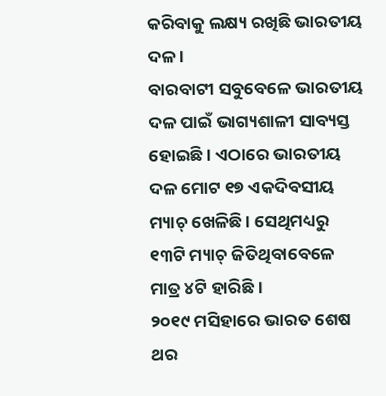କରିବାକୁ ଲକ୍ଷ୍ୟ ରଖିଛି ଭାରତୀୟ ଦଳ ।
ବାରବାଟୀ ସବୁବେଳେ ଭାରତୀୟ ଦଳ ପାଇଁ ଭାଗ୍ୟଶାଳୀ ସାବ୍ୟସ୍ତ ହୋଇଛି । ଏଠାରେ ଭାରତୀୟ ଦଳ ମୋଟ ୧୭ ଏକଦିବସୀୟ ମ୍ୟାଚ୍ ଖେଳିଛି । ସେଥିମଧ୍ୟରୁ ୧୩ଟି ମ୍ୟାଚ୍ ଜିତିଥିବାବେଳେ ମାତ୍ର ୪ଟି ହାରିଛି ।
୨୦୧୯ ମସିହାରେ ଭାରତ ଶେଷ ଥର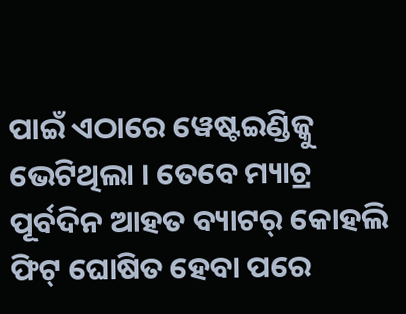ପାଇଁ ଏଠାରେ ୱେଷ୍ଟଇଣ୍ଡିଜ୍କୁ ଭେଟିଥିଲା । ତେବେ ମ୍ୟାଚ୍ର ପୂର୍ବଦିନ ଆହତ ବ୍ୟାଟର୍ କୋହଲି ଫିଟ୍ ଘୋଷିତ ହେବା ପରେ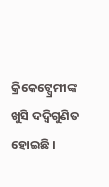କ୍ରିକେଟ୍ପ୍ରେମୀଙ୍କ ଖୁସି ଦଦ୍ଵିଗୁଣିତ ହୋଇଛି ।